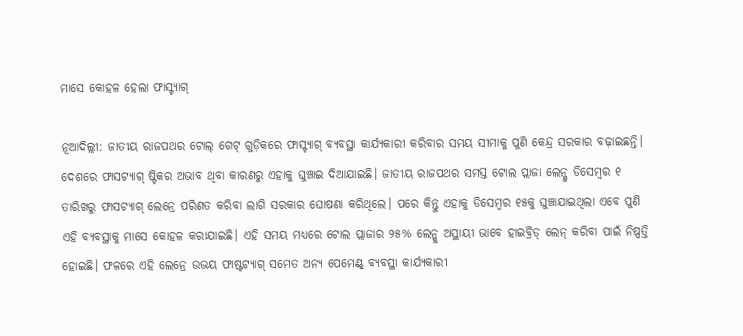ମାସେ କୋହଳ ହେଲା ଫାସ୍ଟ୍ୟାଗ୍

ନୂଆଦିଲ୍ଲୀ: ଜାତୀୟ ରାଜପଥର ଟୋଲ୍ ଗେଟ୍ ଗୁଡ଼ିକରେ ଫାସ୍ଟ୍ୟାଗ୍ ବ୍ୟବସ୍ଥା କାର୍ଯ୍ୟକାରୀ କରିବାର ସମୟ ସୀମାକୁ ପୁଣି କେନ୍ଦ୍ର ସରକାର ବଢ଼ାଇଛନ୍ତି। ଦେଶରେ ଫାସଟ୍ୟାଗ୍ ଷ୍ଟିକର ଅଭାବ ଥିବା କାରଣରୁ ଏହାକୁ ଘୁଞ୍ଚାଇ ଦିଆଯାଇଛି। ଜାତୀୟ ରାଜପଥର ସମସ୍ତ ଟୋଲ ପ୍ଲାଜା ଲେନ୍କୁ ଡିସେମ୍ବର ୧ ତାରିଖରୁ ଫାସଟ୍ୟାଗ୍ ଲେନ୍ରେ ପରିଣତ କରିବା ଲାଗି ସରକାର ଘୋଷଣା କରିଥିଲେ। ପରେ କିନ୍ତୁ ଏହାକୁ ଡିସେମ୍ବର ୧୫କୁ ଘୁଞ୍ଚାଯାଇଥିଲା ଏବେ ପୁଣି ଏହି ବ୍ୟବସ୍ଥାକୁ ମାସେ କୋହଳ କରାଯାଇଛି। ଏହି ସମୟ ମଧ୍ୟରେ ଟୋଲ ପ୍ଲାଜାର ୨୫% ଲେନ୍କୁ ଅସ୍ଥାୟୀ ଭାବେ ହାଇବ୍ରିଡ୍ ଲେନ୍ କରିବା ପାଇଁ ନିଷ୍ପତ୍ତି ହୋଇଛି। ଫଳରେ ଏହି ଲେନ୍ରେ ଉଭୟ ଫାଷ୍ଟଟ୍ୟାଗ୍ ସମେତ ଅନ୍ୟ ପେମେଣ୍ଟ୍ ବ୍ୟବସ୍ଥା କାର୍ଯ୍ୟକାରୀ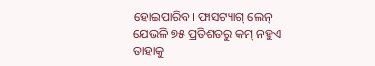ହୋଇପାରିବ। ଫାସଟ୍ୟାଗ୍ ଲେନ୍ ଯେଭଳି ୭୫ ପ୍ରତିଶତରୁ କମ୍ ନହୁଏ ତାହାକୁ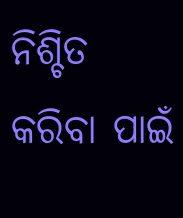ନିଶ୍ଚିତ କରିବା ପାଇଁ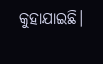କୁହାଯାଇଛି।